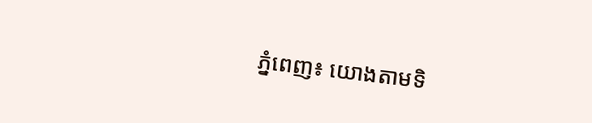ភ្នំពេញ៖ យោងតាមទិ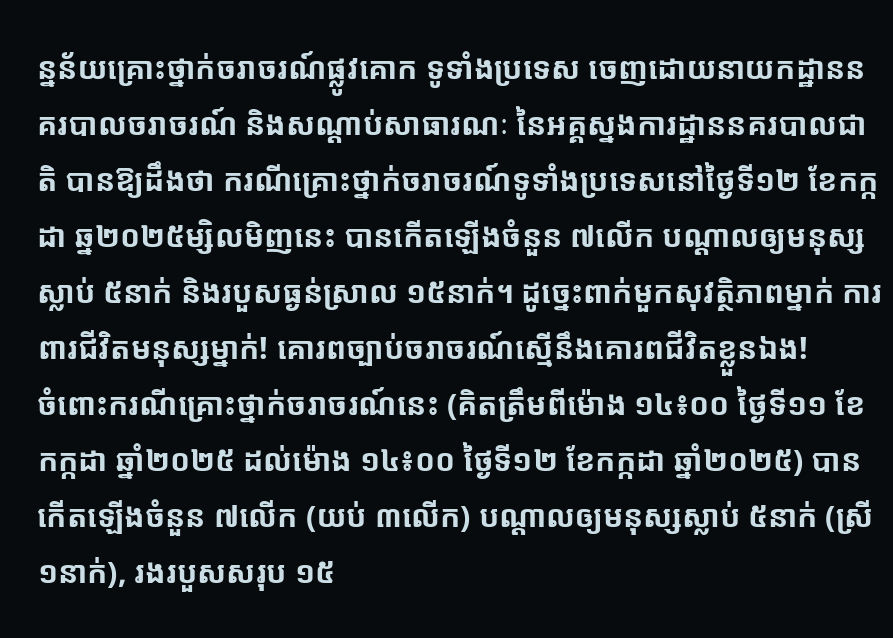ន្នន័យគ្រោះថ្នាក់ចរាចរណ៍ផ្លូវគោក ទូទាំងប្រទេស ចេញដោយនាយកដ្ឋាននគរបាលចរាចរណ៍ និងសណ្តាប់សាធារណៈ នៃអគ្គស្នងការដ្ឋាននគរបាលជាតិ បានឱ្យដឹងថា ករណីគ្រោះថ្នាក់ចរាចរណ៍ទូទាំងប្រទេសនៅថ្ងៃទី១២ ខែកក្កដា ឆ្ន២០២៥ម្សិលមិញនេះ បានកើតឡើងចំនួន ៧លើក បណ្តាលឲ្យមនុស្សស្លាប់ ៥នាក់ និងរបួសធ្ងន់ស្រាល ១៥នាក់។ ដូច្នេះពាក់មួកសុវត្ថិភាពម្នាក់ ការពារជីវិតមនុស្សម្នាក់! គោរពច្បាប់ចរាចរណ៍ស្មើនឹងគោរពជីវិតខ្លួនឯង!
ចំពោះករណីគ្រោះថ្នាក់ចរាចរណ៍នេះ (គិតត្រឹមពីម៉ោង ១៤៖០០ ថ្ងៃទី១១ ខែកក្កដា ឆ្នាំ២០២៥ ដល់ម៉ោង ១៤៖០០ ថ្ងៃទី១២ ខែកក្កដា ឆ្នាំ២០២៥) បានកើតឡើងចំនួន ៧លើក (យប់ ៣លើក) បណ្តាលឲ្យមនុស្សស្លាប់ ៥នាក់ (ស្រី ១នាក់), រងរបួសសរុប ១៥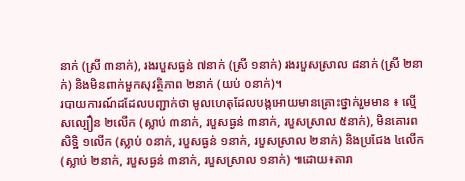នាក់ (ស្រី ៣នាក់), រងរបួសធ្ងន់ ៧នាក់ (ស្រី ១នាក់) រងរបួសស្រាល ៨នាក់ (ស្រី ២នាក់) និងមិនពាក់មួកសុវត្ថិភាព ២នាក់ (យប់ ០នាក់)។
របាយការណ៍ដដែលបញ្ជាក់ថា មូលហេតុដែលបង្កអោយមានគ្រោះថ្នាក់រួមមាន ៖ ល្មើសល្បឿន ២លើក (ស្លាប់ ៣នាក់, របួសធ្ងន់ ៣នាក់, របួសស្រាល ៥នាក់), មិនគោរពសិទ្ឋិ ១លើក (ស្លាប់ ០នាក់, របួសធ្ងន់ ១នាក់, របួសស្រាល ២នាក់) និងប្រជែង ៤លើក (ស្លាប់ ២នាក់, របួសធ្ងន់ ៣នាក់, របួសស្រាល ១នាក់) ៕ដោយ៖តារា